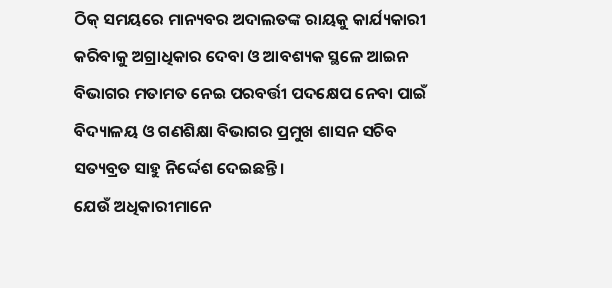ଠିକ୍ ସମୟରେ ମାନ୍ୟବର ଅଦାଲତଙ୍କ ରାୟକୁ କାର୍ଯ୍ୟକାରୀ କରିବାକୁ ଅଗ୍ରାଧିକାର ଦେବା ଓ ଆବଶ୍ୟକ ସ୍ଥଳେ ଆଇନ ବିଭାଗର ମତାମତ ନେଇ ପରବର୍ତ୍ତୀ ପଦକ୍ଷେପ ନେବା ପାଇଁ ବିଦ୍ୟାଳୟ ଓ ଗଣଶିକ୍ଷା ବିଭାଗର ପ୍ରମୁଖ ଶାସନ ସଚିବ ସତ୍ୟବ୍ରତ ସାହୁ ନିର୍ଦ୍ଦେଶ ଦେଇଛନ୍ତି ।
ଯେଉଁ ଅଧିକାରୀମାନେ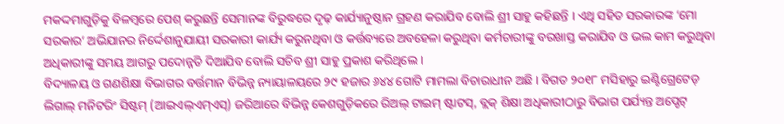ମକଦ୍ଦମାଗୁଡ଼ିକୁ ବିଳମ୍ବରେ ପେଶ୍ କରୁଛନ୍ତି ସେମାନଙ୍କ ବିରୁଦ୍ଧରେ ଦୃଢ଼ କାର୍ଯ୍ୟାନୁଷ୍ଠାନ ଗ୍ରହଣ କରାଯିବ ବୋଲି ଶ୍ରୀ ସାହୁ କହିଛନ୍ତି । ଏଥି ସହିତ ସରକାରଙ୍କ ‘ମୋ ସରକାର’ ଅଭିଯାନର ନିର୍ଦ୍ଦେଶାନୁଯାୟୀ ସରକାରୀ କାର୍ଯ୍ୟ କରୁନଥିବା ଓ କର୍ତ୍ତବ୍ୟରେ ଅବହେଳା କରୁଥିବା କର୍ମଚାରୀଙ୍କୁ ବରଖାସ୍ତ କରାଯିବ ଓ ଭଲ କାମ କରୁଥିବା ଅଧିକାରୀଙ୍କୁ ସମୟ ଆଗରୁ ପଦୋନ୍ନତି ଦିଆଯିବ ବୋଲି ସଚିବ ଶ୍ରୀ ସାହୁ ପ୍ରକାଶ କରିଥିଲେ ।
ବିଦ୍ୟାଳୟ ଓ ଗଣଶିକ୍ଷା ବିଭାଗର ବର୍ତ୍ତମାନ ବିଭିନ୍ନ ନ୍ୟାୟାଳୟରେ ୨୯ ହଜାର ୬୪୪ ଗୋଟି ମାମଲା ବିଚାରାଧୀନ ଅଛି । ବିଗତ ୨୦୧୮ ମସିହାରୁ ଇଣ୍ଟିଗ୍ରେଟେଡ୍ ଲିଗାଲ୍ ମନିଟରିଂ ସିଷ୍ଟମ୍ (ଆଇଏଲ୍ଏମ୍ଏସ୍) ଜରିଆରେ ବିଭିନ୍ନ କେଶଗୁଡ଼ିକରେ ରିଅଲ୍ ଟାଇମ୍ ଷ୍ଟାଟସ୍, ବ୍ଲକ୍ ଶିକ୍ଷା ଅଧିକାରୀଠାରୁ ବିଭାଗ ପର୍ଯ୍ୟନ୍ତ ଅପ୍ଡେଟ୍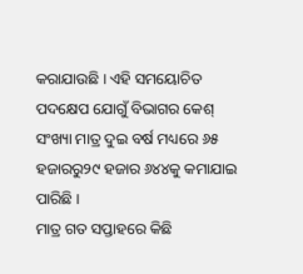କରାଯାଉଛି । ଏହି ସମୟୋଚିତ ପଦକ୍ଷେପ ଯୋଗୁଁ ବିଭାଗର କେଶ୍ ସଂଖ୍ୟା ମାତ୍ର ଦୁଇ ବର୍ଷ ମଧ୍ୟରେ ୬୫ ହଜାରରୁ୨୯ ହଜାର ୬୪୪କୁ କମାଯାଇ ପାରିଛି ।
ମାତ୍ର ଗତ ସପ୍ତାହରେ କିଛି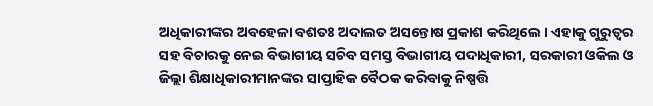ଅଧିକାରୀଙ୍କର ଅବହେଳା ବଶତଃ ଅଦାଲତ ଅସନ୍ତୋଷ ପ୍ରକାଶ କରିଥିଲେ । ଏହାକୁ ଗୁରୁତ୍ୱର ସହ ବିଚାରକୁ ନେଇ ବିଭାଗୀୟ ସଚିବ ସମସ୍ତ ବିଭାଗୀୟ ପଦାଧିକାରୀ, ସରକାରୀ ଓକିଲ ଓ ଜିଲ୍ଲା ଶିକ୍ଷାଧିକାରୀମାନଙ୍କର ସାପ୍ତାହିକ ବୈଠକ କରିବାକୁ ନିଷ୍ପତ୍ତି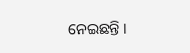ନେଇଛନ୍ତି ।